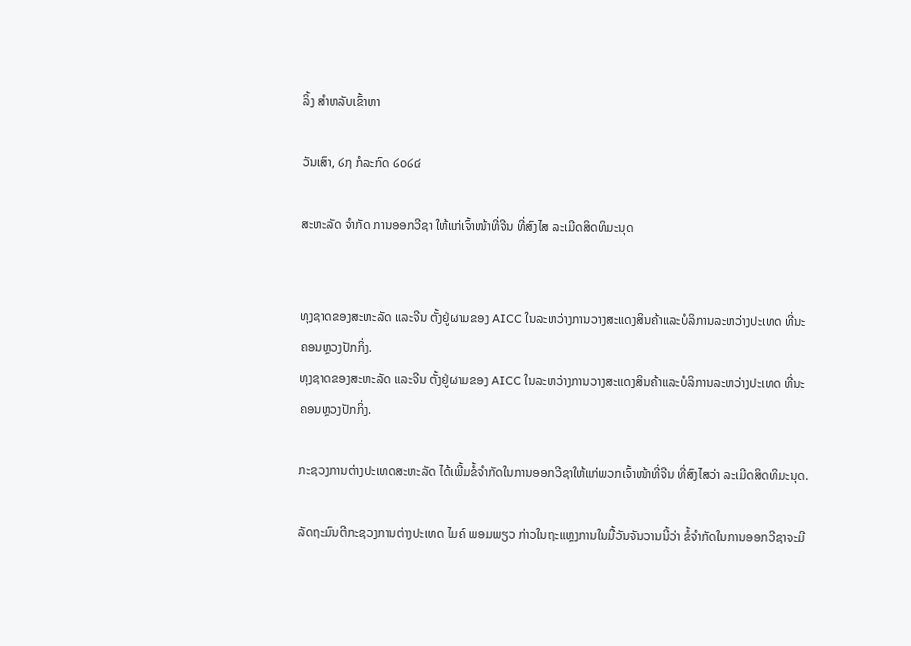ລິ້ງ ສຳຫລັບເຂົ້າຫາ

ວັນເສົາ, ໒໗ ກໍລະກົດ ໒໐໒໔

ສະຫະລັດ ຈຳກັດ ການອອກວີຊາ ໃຫ້ແກ່ເຈົ້າໜ້າທີ່ຈີນ ທີ່ສົງໄສ ລະເມີດສິດທິມະນຸດ


ທຸງຊາດຂອງສະຫະລັດ ແລະຈີນ ຕັ້ງຢູ່ຜາມຂອງ AICC ໃນລະຫວ່າງການວາງສະແດງສິນຄ້າແລະບໍລິການລະຫວ່າງປະເທດ ທີ່ນະຄອນຫຼວງປັກກິ່ງ.
ທຸງຊາດຂອງສະຫະລັດ ແລະຈີນ ຕັ້ງຢູ່ຜາມຂອງ AICC ໃນລະຫວ່າງການວາງສະແດງສິນຄ້າແລະບໍລິການລະຫວ່າງປະເທດ ທີ່ນະຄອນຫຼວງປັກກິ່ງ.

ກະຊວງການຕ່າງປະເທດສະຫະລັດ ໄດ້ເພີ້ມຂໍ້ຈຳກັດໃນການອອກວີຊາໃຫ້ແກ່ພວກເຈົ້າໜ້າທີ່ຈີນ ທີ່ສົງໄສວ່າ ລະເມີດສິດທິມະນຸດ.

ລັດຖະມົນຕີກະຊວງການຕ່າງປະເທດ ໄມຄ໌ ພອມພຽວ ກ່າວໃນຖະແຫຼງການໃນມື້ວັນຈັນວານນີ້ວ່າ ຂໍ້ຈຳກັດໃນການອອກວີຊາຈະມີ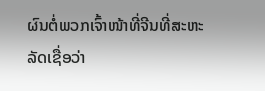ຜົນຕໍ່ພວກເຈົ້າໜ້າທີ່ຈີນທີ່ສະຫະລັດເຊື່ອວ່າ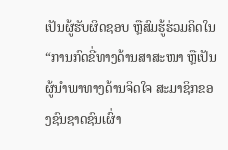ເປັນຜູ້ຮັບຜິດຊອບ ຫຼືສົມຮູ້ຮ່ວມຄິດໃນ “ການກົດຂີ່ທາງດ້ານສາສະໜາ ຫຼືເປັນຜູ້ນຳພາທາງດ້ານຈິດໃຈ ສະມາຊິກຂອງຊົນຊາດຊົນເຜົ່າ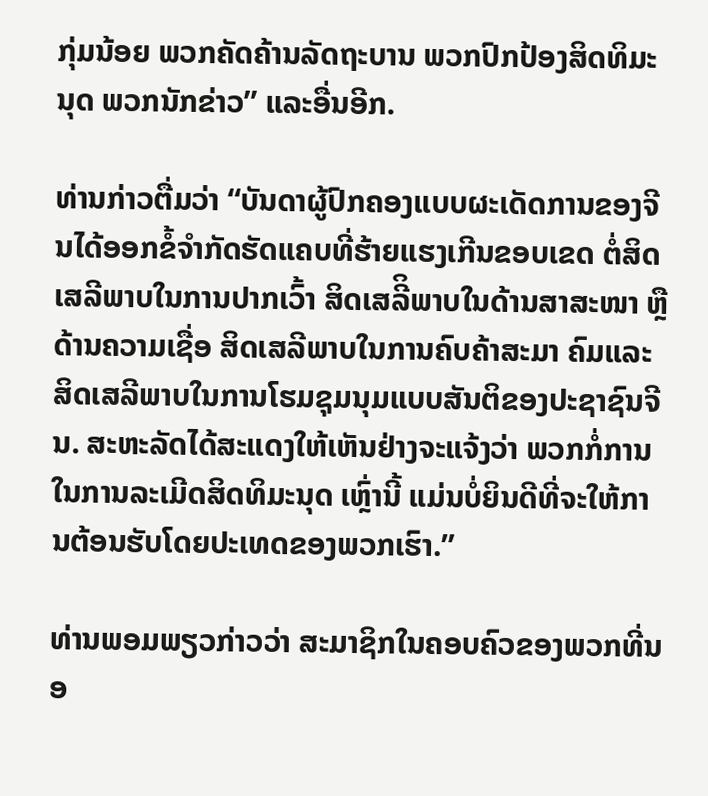ກຸ່ມນ້ອຍ ພວກຄັດຄ້ານລັດຖະບານ ພວກປົກປ້ອງສິດທິມະນຸດ ພວກນັກຂ່າວ” ແລະອື່ນອີກ.

ທ່ານກ່າວຕື່ມວ່າ “ບັນດາຜູ້ປົກຄອງແບບຜະເດັດການຂອງຈີນໄດ້ອອກຂໍ້ຈຳກັດຮັດແຄບທີ່ຮ້າຍແຮງເກີນຂອບເຂດ ຕໍ່ສິດເສລີພາບໃນການປາກເວົ້າ ສິດເສລີິພາບໃນດ້ານສາສະໜາ ຫຼືດ້ານຄວາມເຊື່ອ ສິດເສລີພາບໃນການຄົບຄ້າສະມາ ຄົມແລະສິດເສລີພາບໃນການໂຮມຊຸມນຸມແບບສັນຕິຂອງປະຊາຊົນຈີນ. ສະຫະລັດໄດ້ສະແດງໃຫ້ເຫັນຢ່າງຈະແຈ້ງວ່າ ພວກກໍ່ການໃນການລະເມີດສິດທິມະນຸດ ເຫຼົ່ານີ້ ແມ່ນບໍ່ຍິນດີທີ່ຈະໃຫ້ການຕ້ອນຮັບໂດຍປະເທດຂອງພວກເຮົາ.”

ທ່ານພອມພຽວກ່າວວ່າ ສະມາຊິກໃນຄອບຄົວຂອງພວກທີ່ນອ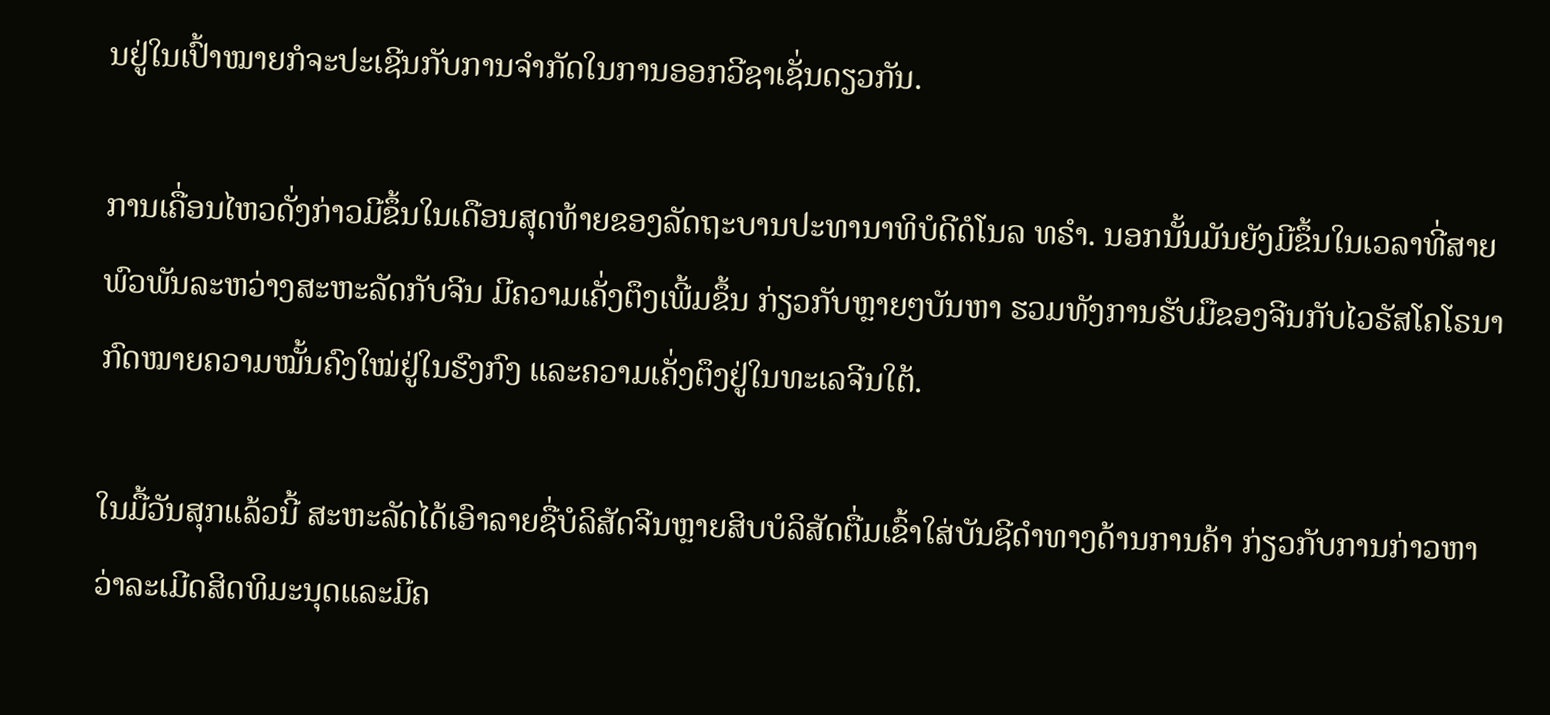ນຢູ່ໃນເປົ້າໝາຍກໍຈະປະເຊີນກັບການຈຳກັດໃນການອອກວີຊາເຊັ່ນດຽວກັນ.

ການເຄື່ອນໄຫວດັ່ງກ່າວມີຂຶ້ນໃນເດືອນສຸດທ້າຍຂອງລັດຖະບານປະທານາທິບໍດີດໍໂນລ ທຣຳ. ນອກນັ້ນມັນຍັງມີຂຶ້ນໃນເວລາທີ່ສາຍພົວພັນລະຫວ່າງສະຫະລັດກັບຈີນ ມີຄວາມເຄັ່ງຕຶງເພີ້ມຂຶ້ນ ກ່ຽວກັບຫຼາຍໆບັນຫາ ຮວມທັງການຮັບມືຂອງຈີນກັບໄວຣັສໂຄໂຣນາ ກົດໝາຍຄວາມໝັ້ນຄົງໃໝ່ຢູ່ໃນຮົງກົງ ແລະຄວາມເຄັ່ງຕຶງຢູ່ໃນທະເລຈີນໃຕ້.

ໃນມື້ວັນສຸກແລ້ວນີ້ ສະຫະລັດໄດ້ເອົາລາຍຊື່ບໍລິສັດຈີນຫຼາຍສິບບໍລິສັດຕື່ມເຂົ້າໃສ່ບັນຊີດຳທາງດ້ານການຄ້າ ກ່ຽວກັບການກ່າວຫາວ່າລະເມີດສິດທິມະນຸດແລະມີຄ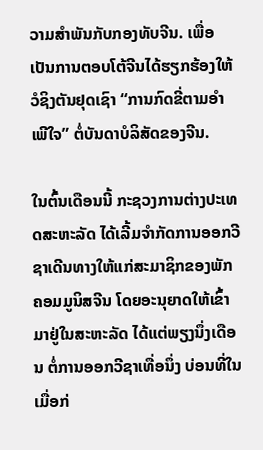ວາມສຳພັນກັບກອງທັບຈີນ. ເພື່ອເປັນການຕອບໂຕ້ຈີນໄດ້ຮຽກຮ້ອງໃຫ້ວໍຊິງຕັນຢຸດເຊົາ “ການກົດຂີ່ຕາມອຳເພີໃຈ” ຕໍ່ບັນດາບໍລິສັດຂອງຈີນ.

ໃນຕົ້ນເດືອນນີ້ ກະຊວງການຕ່າງປະເທດສະຫະລັດ ໄດ້ເລີ້ມຈຳກັດການອອກວີຊາເດີນທາງໃຫ້ແກ່ສະມາຊິກຂອງພັກຄອມມູນິສຈີນ ໂດຍອະນຸຍາດໃຫ້ເຂົ້າມາຢູ່ໃນສະຫະລັດ ໄດ້ແຕ່ພຽງນຶ່ງເດືອນ ຕໍ່ການອອກວີຊາເທື່ອນຶ່ງ ບ່ອນທີ່ໃນເມື່ອກ່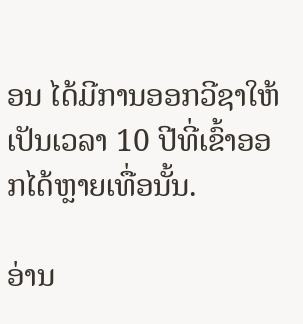ອນ ໄດ້ມີການອອກວີຊາໃຫ້ເປັນເວລາ 10 ປີທີ່ເຂົ້າອອກໄດ້ຫຼາຍເທື່ອນັ້ນ.

ອ່ານ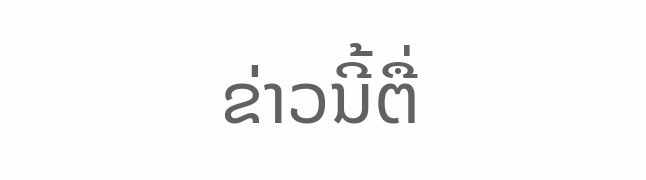ຂ່າວນີ້ຕື່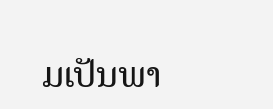ມເປັນພາ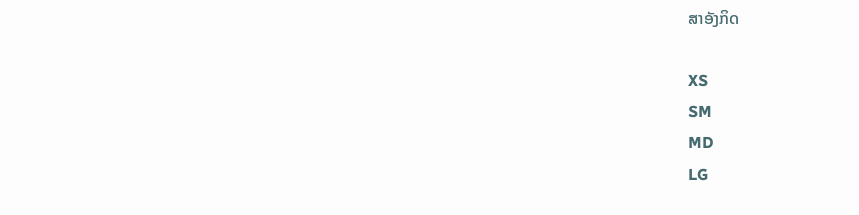ສາອັງກິດ

XS
SM
MD
LG